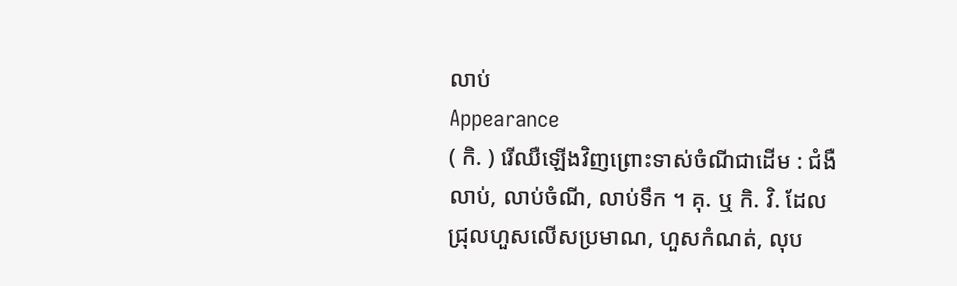លាប់
Appearance
( កិ. ) រើឈឺឡើងវិញព្រោះទាស់ចំណីជាដើម : ជំងឺលាប់, លាប់ចំណី, លាប់ទឹក ។ គុ. ឬ កិ. វិ. ដែលជ្រុលហួសលើសប្រមាណ, ហួសកំណត់, លុប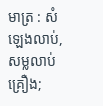មាត្រ : សំឡេងលាប់, សម្លលាប់គ្រឿង;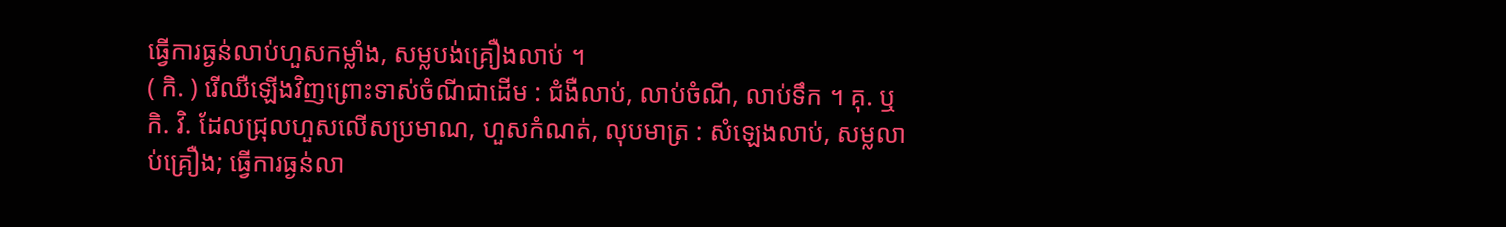ធ្វើការធ្ងន់លាប់ហួសកម្លាំង, សម្លបង់គ្រឿងលាប់ ។
( កិ. ) រើឈឺឡើងវិញព្រោះទាស់ចំណីជាដើម : ជំងឺលាប់, លាប់ចំណី, លាប់ទឹក ។ គុ. ឬ កិ. វិ. ដែលជ្រុលហួសលើសប្រមាណ, ហួសកំណត់, លុបមាត្រ : សំឡេងលាប់, សម្លលាប់គ្រឿង; ធ្វើការធ្ងន់លា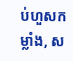ប់ហួសកម្លាំង, ស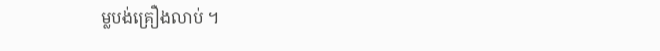ម្លបង់គ្រឿងលាប់ ។